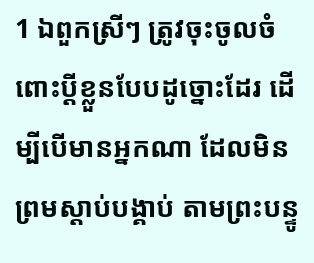1 ឯពួកស្រីៗ ត្រូវចុះចូលចំពោះប្ដីខ្លួនបែបដូច្នោះដែរ ដើម្បីបើមានអ្នកណា ដែលមិនព្រមស្តាប់បង្គាប់ តាមព្រះបន្ទូ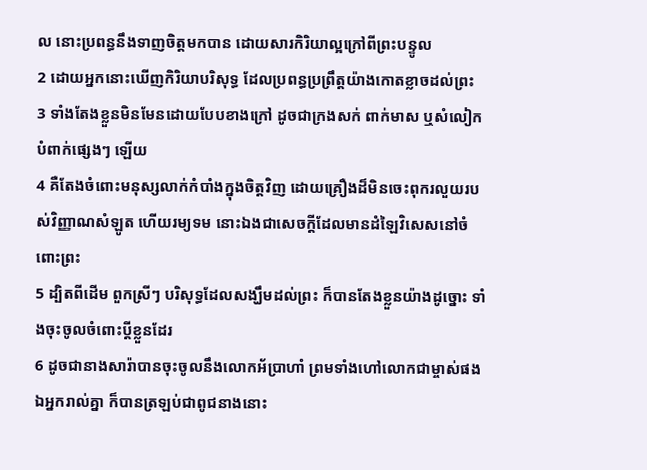ល នោះប្រពន្ធនឹងទាញចិត្តមកបាន ដោយសារកិរិយាល្អក្រៅពីព្រះបន្ទូល
2 ដោយអ្នកនោះឃើញកិរិយាបរិសុទ្ធ ដែលប្រពន្ធប្រព្រឹត្តយ៉ាងកោតខ្លាចដល់ព្រះ
3 ទាំងតែងខ្លួនមិនមែនដោយបែបខាងក្រៅ ដូចជាក្រងសក់ ពាក់មាស ឬសំលៀកបំពាក់ផ្សេងៗ ឡើយ
4 គឺតែងចំពោះមនុស្សលាក់កំបាំងក្នុងចិត្តវិញ ដោយគ្រឿងដ៏មិនចេះពុករលួយរបស់វិញ្ញាណសំឡូត ហើយរម្យទម នោះឯងជាសេចក្ដីដែលមានដំឡៃវិសេសនៅចំពោះព្រះ
5 ដ្បិតពីដើម ពួកស្រីៗ បរិសុទ្ធដែលសង្ឃឹមដល់ព្រះ ក៏បានតែងខ្លួនយ៉ាងដូច្នោះ ទាំងចុះចូលចំពោះប្ដីខ្លួនដែរ
6 ដូចជានាងសារ៉ាបានចុះចូលនឹងលោកអ័ប្រាហាំ ព្រមទាំងហៅលោកជាម្ចាស់ផង ឯអ្នករាល់គ្នា ក៏បានត្រឡប់ជាពូជនាងនោះ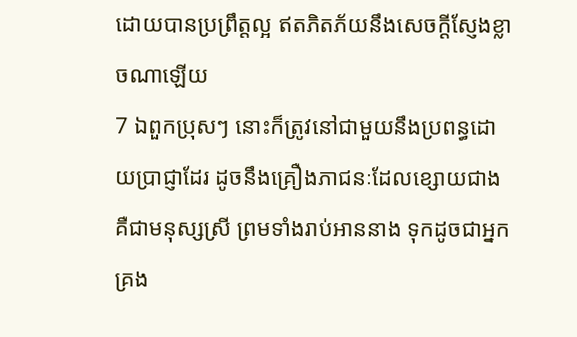ដោយបានប្រព្រឹត្តល្អ ឥតភិតភ័យនឹងសេចក្ដីស្ញែងខ្លាចណាឡើយ
7 ឯពួកប្រុសៗ នោះក៏ត្រូវនៅជាមួយនឹងប្រពន្ធដោយប្រាជ្ញាដែរ ដូចនឹងគ្រឿងភាជនៈដែលខ្សោយជាង គឺជាមនុស្សស្រី ព្រមទាំងរាប់អាននាង ទុកដូចជាអ្នកគ្រង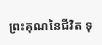ព្រះគុណនៃជីវិត ទុ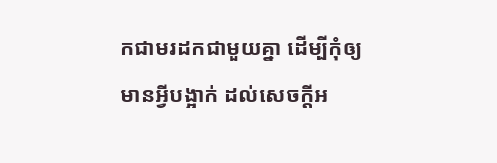កជាមរដកជាមួយគ្នា ដើម្បីកុំឲ្យមានអ្វីបង្អាក់ ដល់សេចក្ដីអ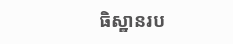ធិស្ឋានរប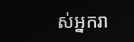ស់អ្នករា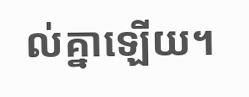ល់គ្នាឡើយ។